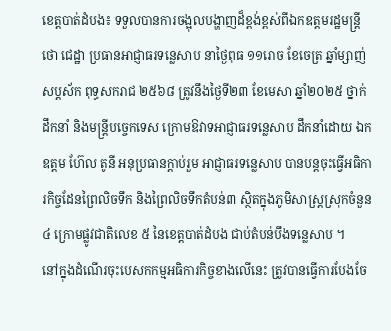ខេត្តបាត់ដំបង៖ ទទួលបានការចង្អុលបង្ហាញដ៏ខ្ពង់ខ្ពស់ពីឯកឧត្តមរដ្ឋមន្រ្តី ថោ ជេដ្ឋា ប្រធានអាជ្ញាធរទន្លេសាប នាថ្ងៃពុធ ១១រោច ខែចេត្រ ឆ្នាំម្សាញ់ សប្តស័ក ពុទ្ធសករាជ ២៥៦៨ ត្រូវនឹងថ្ងៃទី២៣ ខែមេសា ឆ្នាំ២០២៥ ថ្នាក់ដឹកនាំ និងមន្រ្តីបច្ចេកទេស ក្រោមឱវាទអាជ្ញាធរទន្លេសាប ដឹកនាំដោយ ឯកឧត្តម ហ៊ែល តូនី អនុប្រធានក្តាប់រួម អាជ្ញាធរទន្លេសាប បានបន្តចុះធ្វើអធិការកិច្ចដែនព្រៃលិចទឹក និងព្រៃលិចទឹកតំបន់៣ ស្ថិតក្នុងភូមិសាស្រ្តស្រុកចំនួន ៤ ក្រោមផ្លូវជាតិលេខ ៥ នៃខេត្តបាត់ដំបង ជាប់តំបន់បឹងទន្លេសាប ។
នៅក្នុងដំណើរចុះបេសកកម្មអធិការកិច្ចខាងលើនេះ ត្រូវបានធ្វើការបែងចែ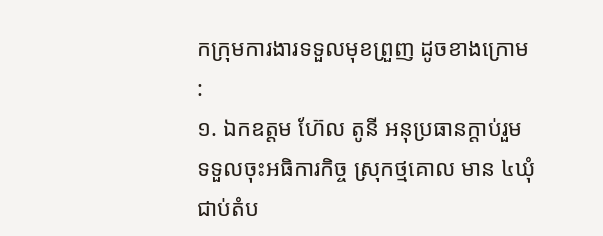កក្រុមការងារទទួលមុខព្រួញ ដូចខាងក្រោម :
១. ឯកឧត្តម ហ៊ែល តូនី អនុប្រធានក្តាប់រួម ទទួលចុះអធិការកិច្ច ស្រុកថ្មគោល មាន ៤ឃុំ ជាប់តំប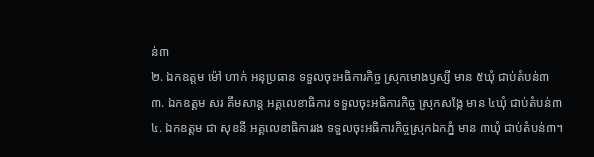ន់៣
២. ឯកឧត្តម ម៉ៅ ហាក់ អនុប្រធាន ទទួលចុះអធិការកិច្ច ស្រុកមោងឫស្សី មាន ៥ឃុំ ជាប់តំបន់៣
៣. ឯកឧត្តម សរ គឹមសាន្ត អគ្គលេខាធិការ ទទួលចុះអធិការកិច្ច ស្រុកសង្កែ មាន ៤ឃុំ ជាប់តំបន់៣
៤. ឯកឧត្តម ជា សុខនី អគ្គលេខាធិការរង ទទួលចុះអធិការកិច្ចស្រុកឯកភ្នំ មាន ៣ឃុំ ជាប់តំបន់៣។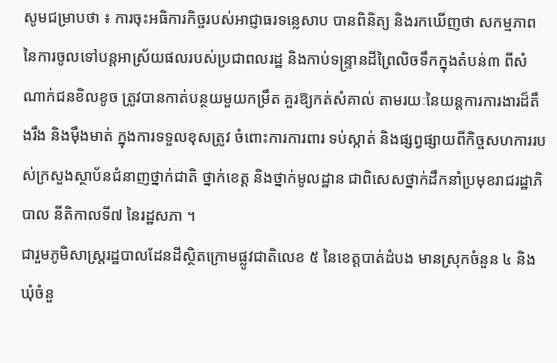សូមជម្រាបថា ៖ ការចុះអធិការកិច្ចរបស់អាជ្ញាធរទន្លេសាប បានពិនិត្យ និងរកឃើញថា សកម្មភាពនៃការចូលទៅបន្តអាស្រ័យផលរបស់ប្រជាពលរដ្ឋ និងកាប់ទន្ទ្រានដីព្រៃលិចទឹកក្នុងតំបន់៣ ពីសំណាក់ជនខិលខូច ត្រូវបានកាត់បន្ថយមួយកម្រឹត គួរឱ្យកត់សំគាល់ តាមរយៈនៃយន្តការការងារដ៏តឹងរឹង និងម៉ឺងមាត់ ក្នុងការទទួលខុសត្រូវ ចំពោះការការពារ ទប់ស្កាត់ និងផ្សព្វផ្សាយពីកិច្ចសហការរបស់ក្រសួងស្ថាប័នជំនាញថ្នាក់ជាតិ ថ្នាក់ខេត្ត និងថ្នាក់មូលដ្ឋាន ជាពិសេសថ្នាក់ដឹកនាំប្រមុខរាជរដ្ឋាភិបាល នីតិកាលទី៧ នៃរដ្ឋសភា ។
ជារួមភូមិសាស្រ្តរដ្ឋបាលដែនដីស្ថិតក្រោមផ្លូវជាតិលេខ ៥ នៃខេត្តបាត់ដំបង មានស្រុកចំនួន ៤ និងឃុំចំនួ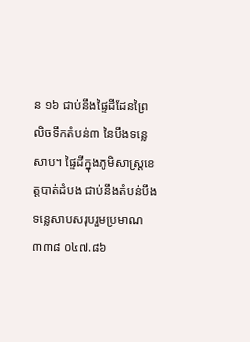ន ១៦ ជាប់នឹងផ្ទៃដីដែនព្រៃលិចទឹកតំបន់៣ នៃបឹងទន្លេសាប។ ផ្ទៃដីក្នុងភូមិសាស្រ្តខេត្តបាត់ដំបង ជាប់នឹងតំបន់បឹងទន្លេសាបសរុបរួមប្រមាណ ៣៣៨ ០៤៧.៨៦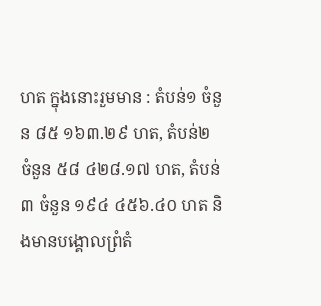ហត ក្នុងនោះរួមមាន : តំបន់១ ចំនួន ៨៥ ១៦៣.២៩ ហត, តំបន់២ ចំនួន ៥៨ ៤២៨.១៧ ហត, តំបន់៣ ចំនួន ១៩៤ ៤៥៦.៤០ ហត និងមានបង្គោលព្រំតំ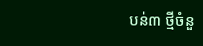បន់៣ ថ្មីចំនួ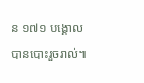ន ១៧១ បង្គោល បានបោះរួចរាល់៕